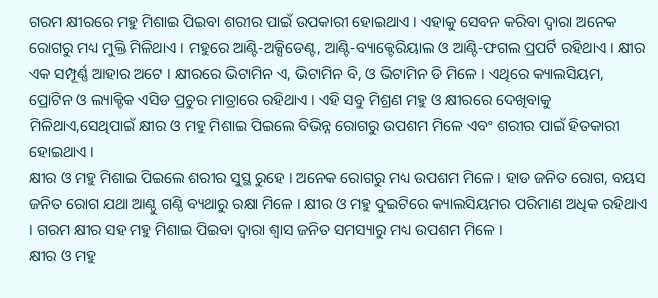ଗରମ କ୍ଷୀରରେ ମହୁ ମିଶାଇ ପିଇବା ଶରୀର ପାଇଁ ଉପକାରୀ ହୋଇଥାଏ । ଏହାକୁ ସେବନ କରିବା ଦ୍ଵାରା ଅନେକ ରୋଗରୁ ମଧ୍ୟ ମୁକ୍ତି ମିଳିଥାଏ । ମହୁରେ ଆଣ୍ଟି-ଅକ୍ସିଡେଣ୍ଟ, ଆଣ୍ଟି-ବ୍ୟାକ୍ଟେରିୟାଲ ଓ ଆଣ୍ଟି-ଫଗଲ ପ୍ରପର୍ଟି ରହିଥାଏ । କ୍ଷୀର ଏକ ସମ୍ପୂର୍ଣ୍ଣ ଆହାର ଅଟେ । କ୍ଷୀରରେ ଭିଟାମିନ ଏ, ଭିଟାମିନ ବି, ଓ ଭିଟାମିନ ଡି ମିଳେ । ଏଥିରେ କ୍ୟାଲସିୟମ, ପ୍ରୋଟିନ ଓ ଲ୍ୟାକ୍ଟିକ ଏସିଡ ପ୍ରଚୁର ମାତ୍ରାରେ ରହିଥାଏ । ଏହି ସବୁ ମିଶ୍ରଣ ମହୁ ଓ କ୍ଷୀରରେ ଦେଖିବାକୁ ମିଳିଥାଏ,ସେଥିପାଇଁ କ୍ଷୀର ଓ ମହୁ ମିଶାଇ ପିଇଲେ ବିଭିନ୍ନ ରୋଗରୁ ଉପଶମ ମିଳେ ଏବଂ ଶରୀର ପାଇଁ ହିତକାରୀ ହୋଇଥାଏ ।
କ୍ଷୀର ଓ ମହୁ ମିଶାଇ ପିଇଲେ ଶରୀର ସୁସ୍ଥ ରୁହେ । ଅନେକ ରୋଗରୁ ମଧ୍ୟ ଉପଶମ ମିଳେ । ହାଡ ଜନିତ ରୋଗ, ବୟସ ଜନିତ ରୋଗ ଯଥା ଆଣ୍ଠୁ ଗଣ୍ଠି ବ୍ୟଥାରୁ ରକ୍ଷା ମିଳେ । କ୍ଷୀର ଓ ମହୁ ଦୁଇଟିରେ କ୍ୟାଲସିୟମର ପରିମାଣ ଅଧିକ ରହିଥାଏ । ଗରମ କ୍ଷୀର ସହ ମହୁ ମିଶାଇ ପିଇବା ଦ୍ଵାରା ଶ୍ଵାସ ଜନିତ ସମସ୍ୟାରୁ ମଧ୍ୟ ଉପଶମ ମିଳେ ।
କ୍ଷୀର ଓ ମହୁ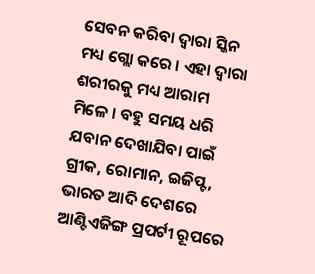ସେବନ କରିବା ଦ୍ଵାରା ସ୍କିନ ମଧ୍ୟ ଗ୍ଲୋ କରେ । ଏହା ଦ୍ଵାରା ଶରୀରକୁ ମଧ୍ୟ ଆରାମ ମିଳେ । ବହୁ ସମୟ ଧରି ଯବାନ ଦେଖାଯିବା ପାଇଁ ଗ୍ରୀକ, ରୋମାନ, ଇଜିପ୍ଟ, ଭାରତ ଆଦି ଦେଶରେ ଆଣ୍ଟିଏଜିଙ୍ଗ ପ୍ରପର୍ଟୀ ରୂପରେ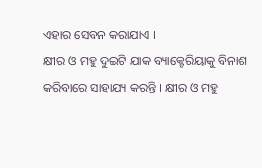ଏହାର ସେବନ କରାଯାଏ ।
କ୍ଷୀର ଓ ମହୁ ଦୁଇଟି ଯାକ ବ୍ୟାକ୍ଟେରିୟାକୁ ବିନାଶ କରିବାରେ ସାହାଯ୍ୟ କରନ୍ତି । କ୍ଷୀର ଓ ମହୁ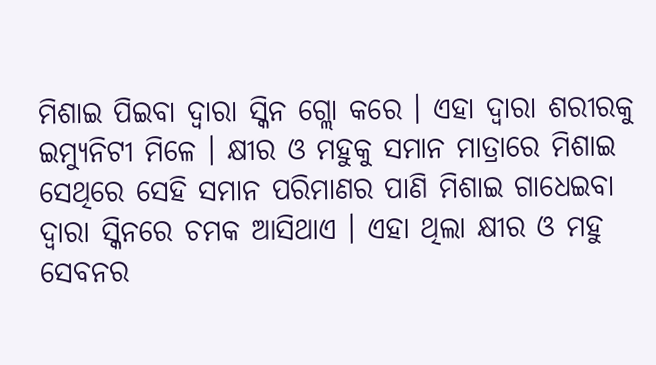ମିଶାଇ ପିଇବା ଦ୍ଵାରା ସ୍କିନ ଗ୍ଲୋ କରେ । ଏହା ଦ୍ଵାରା ଶରୀରକୁ ଇମ୍ୟୁନିଟୀ ମିଳେ । କ୍ଷୀର ଓ ମହୁକୁ ସମାନ ମାତ୍ରାରେ ମିଶାଇ ସେଥିରେ ସେହି ସମାନ ପରିମାଣର ପାଣି ମିଶାଇ ଗାଧେଇବା ଦ୍ଵାରା ସ୍କିନରେ ଚମକ ଆସିଥାଏ । ଏହା ଥିଲା କ୍ଷୀର ଓ ମହୁ ସେବନର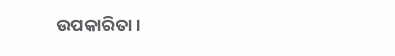ଉପକାରିତା ।